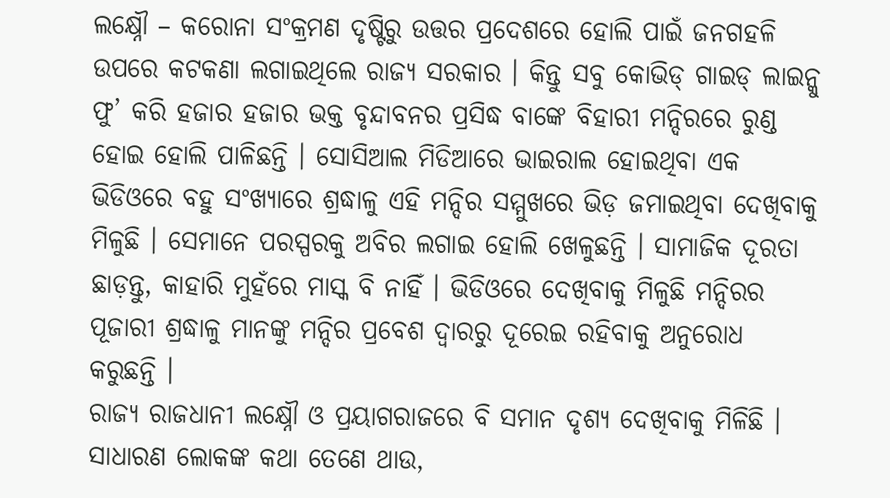ଲକ୍ଷ୍ନୌ – କରୋନା ସଂକ୍ରମଣ ଦୃଷ୍ଟିରୁ ଉତ୍ତର ପ୍ରଦେଶରେ ହୋଲି ପାଇଁ ଜନଗହଳି ଉପରେ କଟକଣା ଲଗାଇଥିଲେ ରାଜ୍ୟ ସରକାର । କିନ୍ତୁ ସବୁ କୋଭିଡ୍ ଗାଇଡ୍ ଲାଇନ୍କୁ ଫୁ’ କରି ହଜାର ହଜାର ଭକ୍ତ ବୃନ୍ଦାବନର ପ୍ରସିଦ୍ଧ ବାଙ୍କେ ବିହାରୀ ମନ୍ଦିରରେ ରୁଣ୍ଡ ହୋଇ ହୋଲି ପାଳିଛନ୍ତି । ସୋସିଆଲ ମିଡିଆରେ ଭାଇରାଲ ହୋଇଥିବା ଏକ ଭିଡିଓରେ ବହୁ ସଂଖ୍ୟାରେ ଶ୍ରଦ୍ଧାଳୁ ଏହି ମନ୍ଦିର ସମ୍ମୁଖରେ ଭିଡ଼ ଜମାଇଥିବା ଦେଖିବାକୁ ମିଳୁଛି । ସେମାନେ ପରସ୍ପରକୁ ଅବିର ଲଗାଇ ହୋଲି ଖେଳୁଛନ୍ତି । ସାମାଜିକ ଦୂରତା ଛାଡ଼ନ୍ତୁ, କାହାରି ମୁହଁରେ ମାସ୍କ ବି ନାହିଁ । ଭିଡିଓରେ ଦେଖିବାକୁ ମିଳୁଛି ମନ୍ଦିରର ପୂଜାରୀ ଶ୍ରଦ୍ଧାଳୁ ମାନଙ୍କୁ ମନ୍ଦିର ପ୍ରବେଶ ଦ୍ୱାରରୁ ଦୂରେଇ ରହିବାକୁ ଅନୁରୋଧ କରୁଛନ୍ତି ।
ରାଜ୍ୟ ରାଜଧାନୀ ଲକ୍ଷ୍ନୌ ଓ ପ୍ରୟାଗରାଜରେ ବି ସମାନ ଦୃଶ୍ୟ ଦେଖିବାକୁ ମିଳିଛି । ସାଧାରଣ ଲୋକଙ୍କ କଥା ତେଣେ ଥାଉ,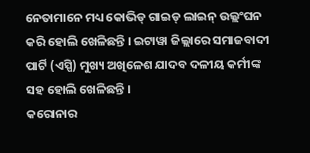ନେତାମାନେ ମଧ୍ୟ କୋଭିଡ୍ ଗାଇଡ୍ ଲାଇନ୍ ଉଲ୍ଲଂଘନ କରି ହୋଲି ଖେଳିଛନ୍ତି । ଇଟାୱା ଜିଲ୍ଲାରେ ସମାଜବାଦୀ ପାର୍ଟି (ଏସ୍ପି) ମୁଖ୍ୟ ଅଖିଳେଶ ଯାଦବ ଦଳୀୟ କର୍ମୀଙ୍କ ସହ ହୋଲି ଖେଳିଛନ୍ତି ।
କରୋନାର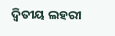ଦ୍ୱିତୀୟ ଲହରୀ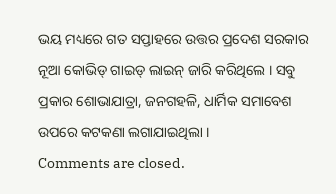ଭୟ ମଧ୍ୟରେ ଗତ ସପ୍ତାହରେ ଉତ୍ତର ପ୍ରଦେଶ ସରକାର ନୂଆ କୋଭିଡ୍ ଗାଇଡ୍ ଲାଇନ୍ ଜାରି କରିଥିଲେ । ସବୁ ପ୍ରକାର ଶୋଭାଯାତ୍ରା, ଜନଗହଳି, ଧାର୍ମିକ ସମାବେଶ ଉପରେ କଟକଣା ଲଗାଯାଇଥିଲା ।
Comments are closed.